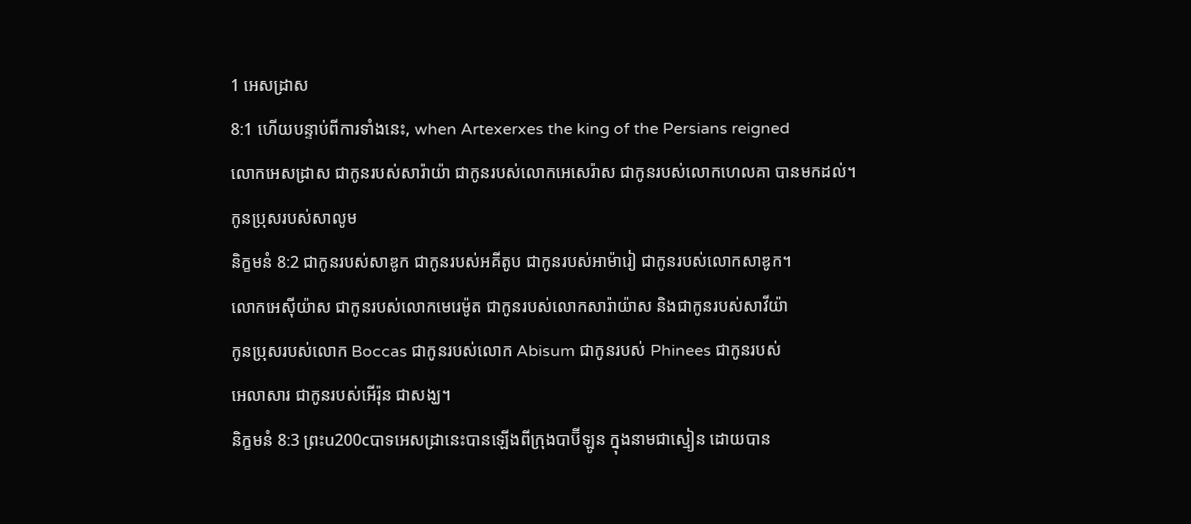1 អេសដ្រាស
8:1 ហើយបន្ទាប់ពីការទាំងនេះ, when Artexerxes the king of the Persians reigned
លោកអេសដ្រាស ជាកូនរបស់សារ៉ាយ៉ា ជាកូនរបស់លោកអេសេរ៉ាស ជាកូនរបស់លោកហេលគា បានមកដល់។
កូនប្រុសរបស់សាលូម
និក្ខមនំ 8:2 ជាកូនរបស់សាឌូក ជាកូនរបស់អគីតូប ជាកូនរបស់អាម៉ារៀ ជាកូនរបស់លោកសាឌូក។
លោកអេស៊ីយ៉ាស ជាកូនរបស់លោកមេរេម៉ូត ជាកូនរបស់លោកសារ៉ាយ៉ាស និងជាកូនរបស់សាវីយ៉ា
កូនប្រុសរបស់លោក Boccas ជាកូនរបស់លោក Abisum ជាកូនរបស់ Phinees ជាកូនរបស់
អេលាសារ ជាកូនរបស់អើរ៉ុន ជាសង្ឃ។
និក្ខមនំ 8:3 ព្រះu200cបាទអេសដ្រានេះបានឡើងពីក្រុងបាប៊ីឡូន ក្នុងនាមជាស្មៀន ដោយបាន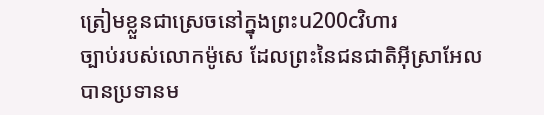ត្រៀមខ្លួនជាស្រេចនៅក្នុងព្រះu200cវិហារ
ច្បាប់របស់លោកម៉ូសេ ដែលព្រះនៃជនជាតិអ៊ីស្រាអែលបានប្រទានម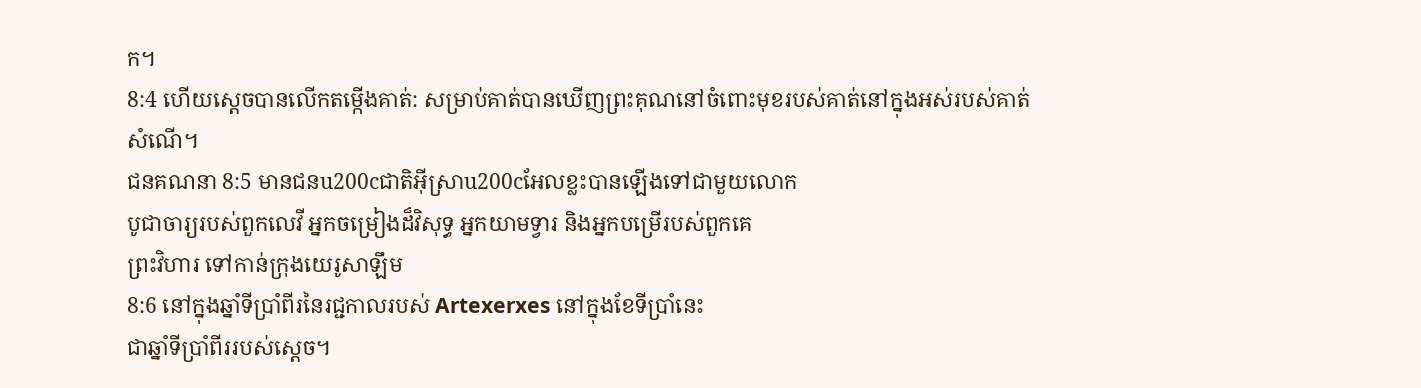ក។
8:4 ហើយស្តេចបានលើកតម្កើងគាត់: សម្រាប់គាត់បានឃើញព្រះគុណនៅចំពោះមុខរបស់គាត់នៅក្នុងអស់របស់គាត់
សំណើ។
ជនគណនា 8:5 មានជនu200cជាតិអ៊ីស្រាu200cអែលខ្លះបានឡើងទៅជាមួយលោក
បូជាចារ្យរបស់ពួកលេវី អ្នកចម្រៀងដ៏វិសុទ្ធ អ្នកយាមទ្វារ និងអ្នកបម្រើរបស់ពួកគេ
ព្រះវិហារ ទៅកាន់ក្រុងយេរូសាឡឹម
8:6 នៅក្នុងឆ្នាំទីប្រាំពីរនៃរជ្ជកាលរបស់ Artexerxes នៅក្នុងខែទីប្រាំនេះ
ជាឆ្នាំទីប្រាំពីររបស់ស្តេច។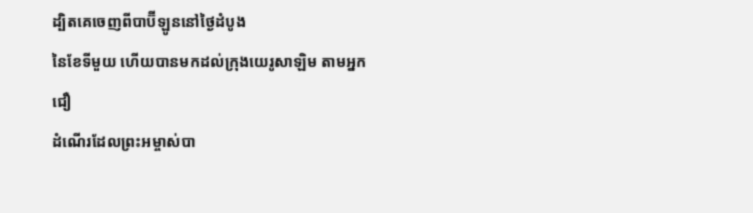ដ្បិតគេចេញពីបាប៊ីឡូននៅថ្ងៃដំបូង
នៃខែទីមួយ ហើយបានមកដល់ក្រុងយេរូសាឡិម តាមអ្នកជឿ
ដំណើរដែលព្រះអម្ចាស់បា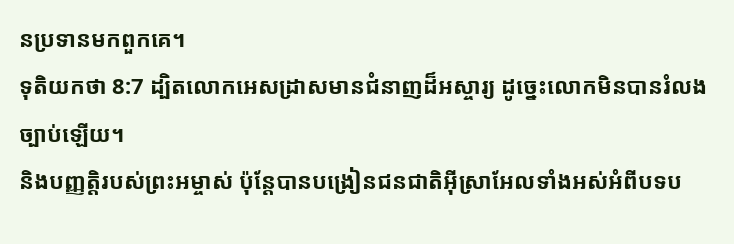នប្រទានមកពួកគេ។
ទុតិយកថា 8:7 ដ្បិតលោកអេសដ្រាសមានជំនាញដ៏អស្ចារ្យ ដូច្នេះលោកមិនបានរំលងច្បាប់ឡើយ។
និងបញ្ញត្តិរបស់ព្រះអម្ចាស់ ប៉ុន្តែបានបង្រៀនជនជាតិអ៊ីស្រាអែលទាំងអស់អំពីបទប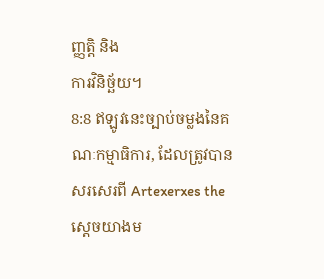ញ្ញត្តិ និង
ការវិនិច្ឆ័យ។
8:8 ឥឡូវនេះច្បាប់ចម្លងនៃគណៈកម្មាធិការ, ដែលត្រូវបានសរសេរពី Artexerxes the
ស្ដេចយាងម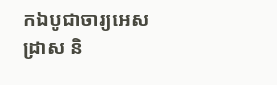កឯបូជាចារ្យអេសដ្រាស និ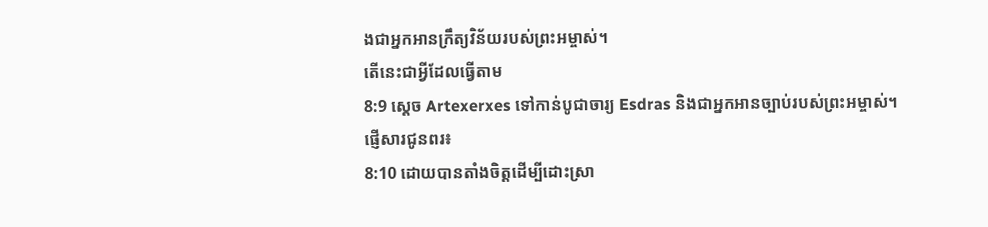ងជាអ្នកអានក្រឹត្យវិន័យរបស់ព្រះអម្ចាស់។
តើនេះជាអ្វីដែលធ្វើតាម
8:9 ស្តេច Artexerxes ទៅកាន់បូជាចារ្យ Esdras និងជាអ្នកអានច្បាប់របស់ព្រះអម្ចាស់។
ផ្ញើសារជូនពរ៖
8:10 ដោយបានតាំងចិត្តដើម្បីដោះស្រា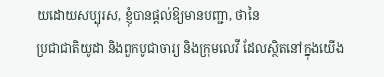យដោយសប្បុរស, ខ្ញុំបានផ្តល់ឱ្យមានបញ្ជា, ថានៃ
ប្រជាជាតិយូដា និងពួកបូជាចារ្យ និងក្រុមលេវី ដែលស្ថិតនៅក្នុងយើង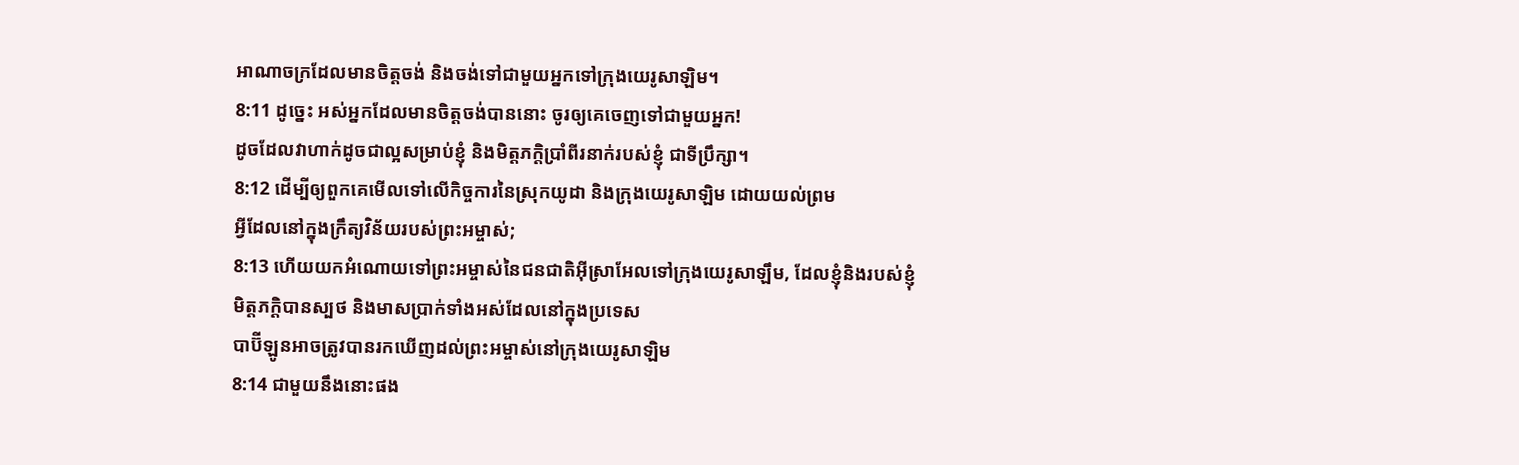អាណាចក្រដែលមានចិត្តចង់ និងចង់ទៅជាមួយអ្នកទៅក្រុងយេរូសាឡិម។
8:11 ដូច្នេះ អស់អ្នកដែលមានចិត្តចង់បាននោះ ចូរឲ្យគេចេញទៅជាមួយអ្នក!
ដូចដែលវាហាក់ដូចជាល្អសម្រាប់ខ្ញុំ និងមិត្តភក្តិប្រាំពីរនាក់របស់ខ្ញុំ ជាទីប្រឹក្សា។
8:12 ដើម្បីឲ្យពួកគេមើលទៅលើកិច្ចការនៃស្រុកយូដា និងក្រុងយេរូសាឡិម ដោយយល់ព្រម
អ្វីដែលនៅក្នុងក្រឹត្យវិន័យរបស់ព្រះអម្ចាស់;
8:13 ហើយយកអំណោយទៅព្រះអម្ចាស់នៃជនជាតិអ៊ីស្រាអែលទៅក្រុងយេរូសាឡឹម, ដែលខ្ញុំនិងរបស់ខ្ញុំ
មិត្តភក្តិបានស្បថ និងមាសប្រាក់ទាំងអស់ដែលនៅក្នុងប្រទេស
បាប៊ីឡូនអាចត្រូវបានរកឃើញដល់ព្រះអម្ចាស់នៅក្រុងយេរូសាឡិម
8:14 ជាមួយនឹងនោះផង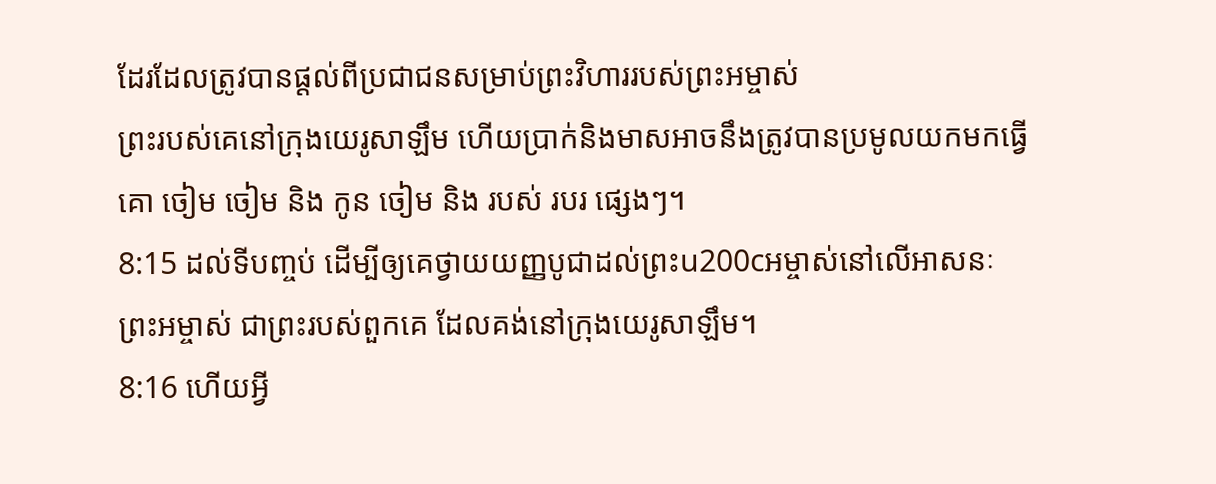ដែរដែលត្រូវបានផ្ដល់ពីប្រជាជនសម្រាប់ព្រះវិហាររបស់ព្រះអម្ចាស់
ព្រះរបស់គេនៅក្រុងយេរូសាឡឹម ហើយប្រាក់និងមាសអាចនឹងត្រូវបានប្រមូលយកមកធ្វើ
គោ ចៀម ចៀម និង កូន ចៀម និង របស់ របរ ផ្សេងៗ។
8:15 ដល់ទីបញ្ចប់ ដើម្បីឲ្យគេថ្វាយយញ្ញបូជាដល់ព្រះu200cអម្ចាស់នៅលើអាសនៈ
ព្រះអម្ចាស់ ជាព្រះរបស់ពួកគេ ដែលគង់នៅក្រុងយេរូសាឡឹម។
8:16 ហើយអ្វី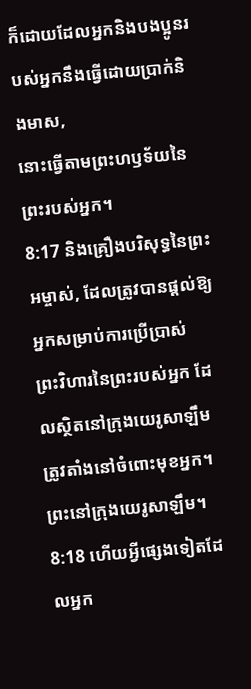ក៏ដោយដែលអ្នកនិងបងប្អូនរបស់អ្នកនឹងធ្វើដោយប្រាក់និងមាស,
នោះធ្វើតាមព្រះហឫទ័យនៃព្រះរបស់អ្នក។
8:17 និងគ្រឿងបរិសុទ្ធនៃព្រះអម្ចាស់, ដែលត្រូវបានផ្ដល់ឱ្យអ្នកសម្រាប់ការប្រើប្រាស់
ព្រះវិហារនៃព្រះរបស់អ្នក ដែលស្ថិតនៅក្រុងយេរូសាឡឹម ត្រូវតាំងនៅចំពោះមុខអ្នក។
ព្រះនៅក្រុងយេរូសាឡឹម។
8:18 ហើយអ្វីផ្សេងទៀតដែលអ្នក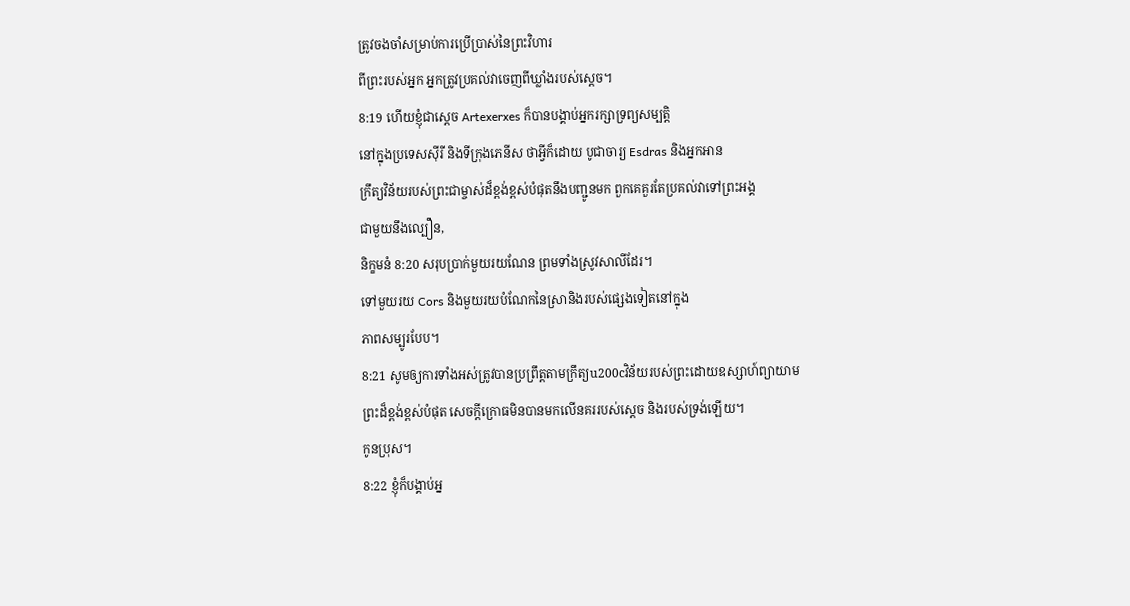ត្រូវចងចាំសម្រាប់ការប្រើប្រាស់នៃព្រះវិហារ
ពីព្រះរបស់អ្នក អ្នកត្រូវប្រគល់វាចេញពីឃ្លាំងរបស់ស្តេច។
8:19 ហើយខ្ញុំជាស្ដេច Artexerxes ក៏បានបង្គាប់អ្នករក្សាទ្រព្យសម្បត្តិ
នៅក្នុងប្រទេសស៊ីរី និងទីក្រុងភេនីស ថាអ្វីក៏ដោយ បូជាចារ្យ Esdras និងអ្នកអាន
ក្រឹត្យវិន័យរបស់ព្រះជាម្ចាស់ដ៏ខ្ពង់ខ្ពស់បំផុតនឹងបញ្ជូនមក ពួកគេគួរតែប្រគល់វាទៅព្រះអង្គ
ជាមួយនឹងល្បឿន,
និក្ខមនំ 8:20 សរុបប្រាក់មួយរយណែន ព្រមទាំងស្រូវសាលីដែរ។
ទៅមួយរយ Cors និងមួយរយបំណែកនៃស្រានិងរបស់ផ្សេងទៀតនៅក្នុង
ភាពសម្បូរបែប។
8:21 សូមឲ្យការទាំងអស់ត្រូវបានប្រព្រឹត្តតាមក្រឹត្យu200cវិន័យរបស់ព្រះដោយឧស្សាហ៍ព្យាយាម
ព្រះដ៏ខ្ពង់ខ្ពស់បំផុត សេចក្ដីក្រោធមិនបានមកលើនគររបស់ស្ដេច និងរបស់ទ្រង់ឡើយ។
កូនប្រុស។
8:22 ខ្ញុំក៏បង្គាប់អ្ន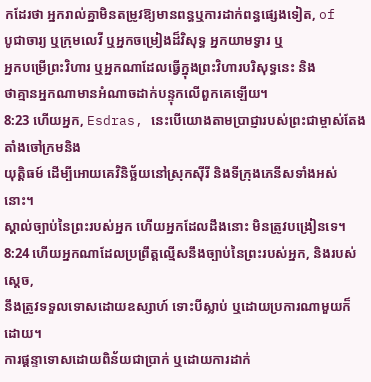កដែរថា អ្នករាល់គ្នាមិនតម្រូវឱ្យមានពន្ធឬការដាក់ពន្ធផ្សេងទៀត, of
បូជាចារ្យ ឬក្រុមលេវី ឬអ្នកចម្រៀងដ៏វិសុទ្ធ អ្នកយាមទ្វារ ឬ
អ្នកបម្រើព្រះវិហារ ឬអ្នកណាដែលធ្វើក្នុងព្រះវិហារបរិសុទ្ធនេះ និង
ថាគ្មានអ្នកណាមានអំណាចដាក់បន្ទុកលើពួកគេឡើយ។
8:23 ហើយអ្នក, Esdras, នេះបើយោងតាមប្រាជ្ញារបស់ព្រះជាម្ចាស់តែងតាំងចៅក្រមនិង
យុត្តិធម៍ ដើម្បីអោយគេវិនិច្ឆ័យនៅស្រុកស៊ីរី និងទីក្រុងភេនីសទាំងអស់នោះ។
ស្គាល់ច្បាប់នៃព្រះរបស់អ្នក ហើយអ្នកដែលដឹងនោះ មិនត្រូវបង្រៀនទេ។
8:24 ហើយអ្នកណាដែលប្រព្រឹត្តល្មើសនឹងច្បាប់នៃព្រះរបស់អ្នក, និងរបស់ស្ដេច,
នឹងត្រូវទទួលទោសដោយឧស្សាហ៍ ទោះបីស្លាប់ ឬដោយប្រការណាមួយក៏ដោយ។
ការផ្តន្ទាទោសដោយពិន័យជាប្រាក់ ឬដោយការដាក់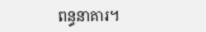ពន្ធនាគារ។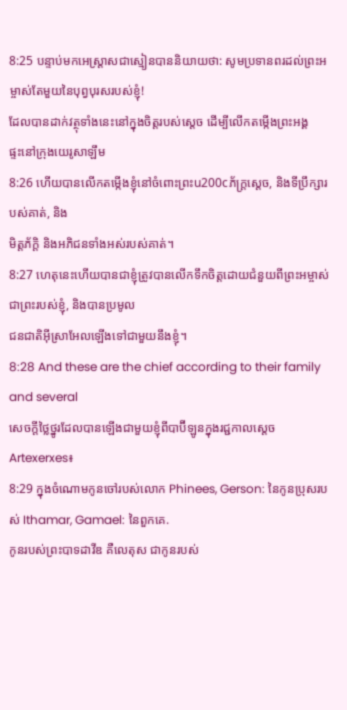8:25 បន្ទាប់មកអេស្ដ្រាសជាស្មៀនបាននិយាយថា: សូមប្រទានពរដល់ព្រះអម្ចាស់តែមួយនៃបុព្វបុរសរបស់ខ្ញុំ!
ដែលបានដាក់វត្ថុទាំងនេះនៅក្នុងចិត្តរបស់ស្ដេច ដើម្បីលើកតម្កើងព្រះអង្គ
ផ្ទះនៅក្រុងយេរូសាឡឹម
8:26 ហើយបានលើកតម្កើងខ្ញុំនៅចំពោះព្រះu200cភ័ក្ត្រស្ដេច, និងទីប្រឹក្សារបស់គាត់, និង
មិត្តភ័ក្តិ និងអភិជនទាំងអស់របស់គាត់។
8:27 ហេតុនេះហើយបានជាខ្ញុំត្រូវបានលើកទឹកចិត្តដោយជំនួយពីព្រះអម្ចាស់ជាព្រះរបស់ខ្ញុំ, និងបានប្រមូល
ជនជាតិអ៊ីស្រាអែលឡើងទៅជាមួយនឹងខ្ញុំ។
8:28 And these are the chief according to their family and several
សេចក្តីថ្លៃថ្នូរដែលបានឡើងជាមួយខ្ញុំពីបាប៊ីឡូនក្នុងរជ្ជកាលស្តេច
Artexerxes៖
8:29 ក្នុងចំណោមកូនចៅរបស់លោក Phinees, Gerson: នៃកូនប្រុសរបស់ Ithamar, Gamael: នៃពួកគេ.
កូនរបស់ព្រះបាទដាវីឌ គឺលេតុស ជាកូនរបស់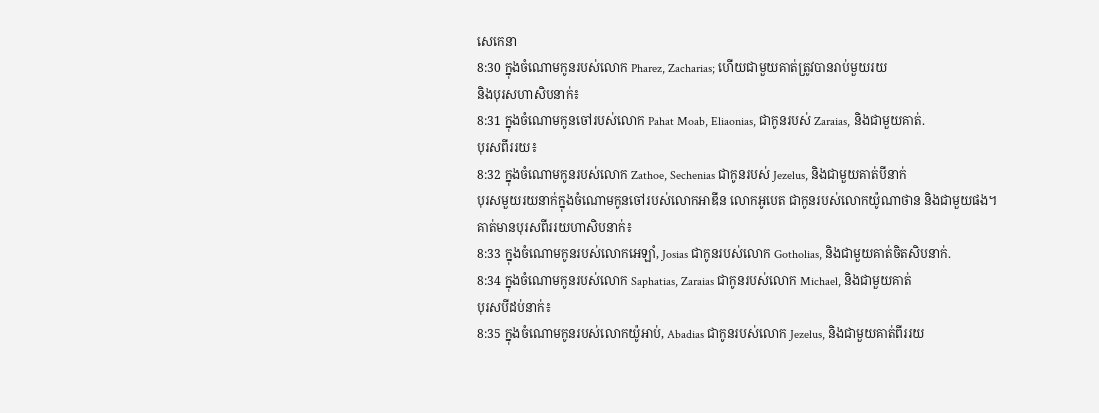សេកេនា
8:30 ក្នុងចំណោមកូនរបស់លោក Pharez, Zacharias; ហើយជាមួយគាត់ត្រូវបានរាប់មួយរយ
និងបុរសហាសិបនាក់៖
8:31 ក្នុងចំណោមកូនចៅរបស់លោក Pahat Moab, Eliaonias, ជាកូនរបស់ Zaraias, និងជាមួយគាត់.
បុរសពីររយ៖
8:32 ក្នុងចំណោមកូនរបស់លោក Zathoe, Sechenias ជាកូនរបស់ Jezelus, និងជាមួយគាត់បីនាក់
បុរសមួយរយនាក់ក្នុងចំណោមកូនចៅរបស់លោកអាឌីន លោកអូបេត ជាកូនរបស់លោកយ៉ូណាថាន និងជាមួយផង។
គាត់មានបុរសពីររយហាសិបនាក់៖
8:33 ក្នុងចំណោមកូនរបស់លោកអេឡាំ, Josias ជាកូនរបស់លោក Gotholias, និងជាមួយគាត់ចិតសិបនាក់.
8:34 ក្នុងចំណោមកូនរបស់លោក Saphatias, Zaraias ជាកូនរបស់លោក Michael, និងជាមួយគាត់
បុរសបីដប់នាក់៖
8:35 ក្នុងចំណោមកូនរបស់លោកយ៉ូអាប់, Abadias ជាកូនរបស់លោក Jezelus, និងជាមួយគាត់ពីររយ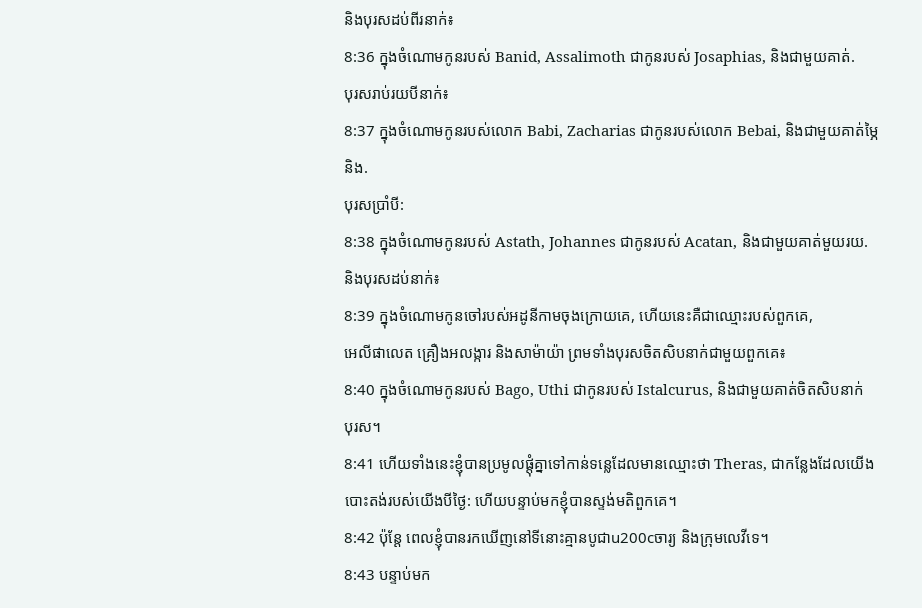និងបុរសដប់ពីរនាក់៖
8:36 ក្នុងចំណោមកូនរបស់ Banid, Assalimoth ជាកូនរបស់ Josaphias, និងជាមួយគាត់.
បុរសរាប់រយបីនាក់៖
8:37 ក្នុងចំណោមកូនរបស់លោក Babi, Zacharias ជាកូនរបស់លោក Bebai, និងជាមួយគាត់ម្ភៃនិង.
បុរសប្រាំបី:
8:38 ក្នុងចំណោមកូនរបស់ Astath, Johannes ជាកូនរបស់ Acatan, និងជាមួយគាត់មួយរយ.
និងបុរសដប់នាក់៖
8:39 ក្នុងចំណោមកូនចៅរបស់អដូនីកាមចុងក្រោយគេ, ហើយនេះគឺជាឈ្មោះរបស់ពួកគេ,
អេលីផាលេត គ្រឿងអលង្ការ និងសាម៉ាយ៉ា ព្រមទាំងបុរសចិតសិបនាក់ជាមួយពួកគេ៖
8:40 ក្នុងចំណោមកូនរបស់ Bago, Uthi ជាកូនរបស់ Istalcurus, និងជាមួយគាត់ចិតសិបនាក់
បុរស។
8:41 ហើយទាំងនេះខ្ញុំបានប្រមូលផ្តុំគ្នាទៅកាន់ទន្លេដែលមានឈ្មោះថា Theras, ជាកន្លែងដែលយើង
បោះតង់របស់យើងបីថ្ងៃ: ហើយបន្ទាប់មកខ្ញុំបានស្ទង់មតិពួកគេ។
8:42 ប៉ុន្តែ ពេលខ្ញុំបានរកឃើញនៅទីនោះគ្មានបូជាu200cចារ្យ និងក្រុមលេវីទេ។
8:43 បន្ទាប់មក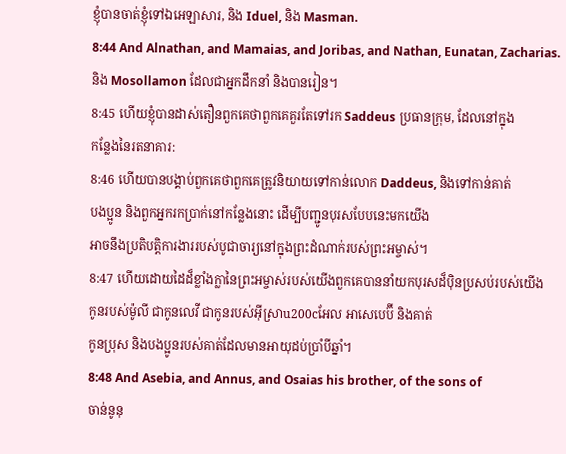ខ្ញុំបានចាត់ខ្ញុំទៅឯអេឡាសារ, និង Iduel, និង Masman.
8:44 And Alnathan, and Mamaias, and Joribas, and Nathan, Eunatan, Zacharias.
និង Mosollamon ដែលជាអ្នកដឹកនាំ និងបានរៀន។
8:45 ហើយខ្ញុំបានដាស់តឿនពួកគេថាពួកគេគួរតែទៅរក Saddeus ប្រធានក្រុម, ដែលនៅក្នុង
កន្លែងនៃរតនាគារ:
8:46 ហើយបានបង្គាប់ពួកគេថាពួកគេត្រូវនិយាយទៅកាន់លោក Daddeus, និងទៅកាន់គាត់
បងប្អូន និងពួកអ្នករកប្រាក់នៅកន្លែងនោះ ដើម្បីបញ្ជូនបុរសបែបនេះមកយើង
អាចនឹងប្រតិបត្តិការងាររបស់បូជាចារ្យនៅក្នុងព្រះដំណាក់របស់ព្រះអម្ចាស់។
8:47 ហើយដោយដៃដ៏ខ្លាំងក្លានៃព្រះអម្ចាស់របស់យើងពួកគេបាននាំយកបុរសដ៏ប៉ិនប្រសប់របស់យើង
កូនរបស់ម៉ូលី ជាកូនលេវី ជាកូនរបស់អ៊ីស្រាu200cអែល អាសេបេប៊ី និងគាត់
កូនប្រុស និងបងប្អូនរបស់គាត់ដែលមានអាយុដប់ប្រាំបីឆ្នាំ។
8:48 And Asebia, and Annus, and Osaias his brother, of the sons of
ចាន់នូនុ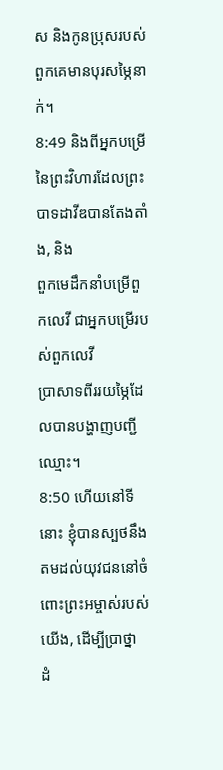ស និងកូនប្រុសរបស់ពួកគេមានបុរសម្ភៃនាក់។
8:49 និងពីអ្នកបម្រើនៃព្រះវិហារដែលព្រះបាទដាវីឌបានតែងតាំង, និង
ពួកមេដឹកនាំបម្រើពួកលេវី ជាអ្នកបម្រើរបស់ពួកលេវី
ប្រាសាទពីររយម្ភៃដែលបានបង្ហាញបញ្ជីឈ្មោះ។
8:50 ហើយនៅទីនោះ ខ្ញុំបានស្បថនឹងតមដល់យុវជននៅចំពោះព្រះអម្ចាស់របស់យើង, ដើម្បីប្រាថ្នា
ដំ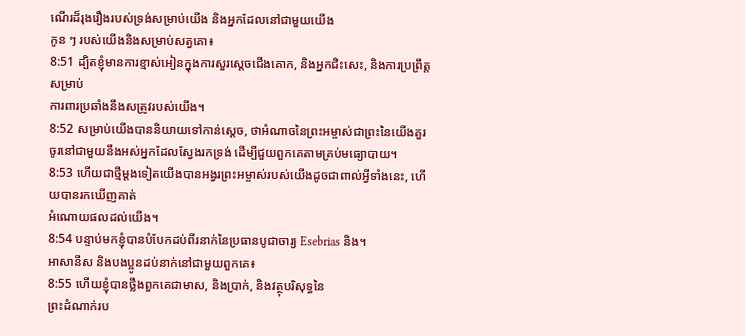ណើរដ៏រុងរឿងរបស់ទ្រង់សម្រាប់យើង និងអ្នកដែលនៅជាមួយយើង
កូន ៗ របស់យើងនិងសម្រាប់សត្វគោ៖
8:51 ដ្បិតខ្ញុំមានការខ្មាស់អៀនក្នុងការសួរស្តេចជើងគោក, និងអ្នកជិះសេះ, និងការប្រព្រឹត្តសម្រាប់
ការពារប្រឆាំងនឹងសត្រូវរបស់យើង។
8:52 សម្រាប់យើងបាននិយាយទៅកាន់ស្ដេច, ថាអំណាចនៃព្រះអម្ចាស់ជាព្រះនៃយើងគួរ
ចូរនៅជាមួយនឹងអស់អ្នកដែលស្វែងរកទ្រង់ ដើម្បីជួយពួកគេតាមគ្រប់មធ្យោបាយ។
8:53 ហើយជាថ្មីម្តងទៀតយើងបានអង្វរព្រះអម្ចាស់របស់យើងដូចជាពាល់អ្វីទាំងនេះ, ហើយបានរកឃើញគាត់
អំណោយផលដល់យើង។
8:54 បន្ទាប់មកខ្ញុំបានបំបែកដប់ពីរនាក់នៃប្រធានបូជាចារ្យ Esebrias និង។
អាសានីស និងបងប្អូនដប់នាក់នៅជាមួយពួកគេ៖
8:55 ហើយខ្ញុំបានថ្លឹងពួកគេជាមាស, និងប្រាក់, និងវត្ថុបរិសុទ្ធនៃ
ព្រះដំណាក់រប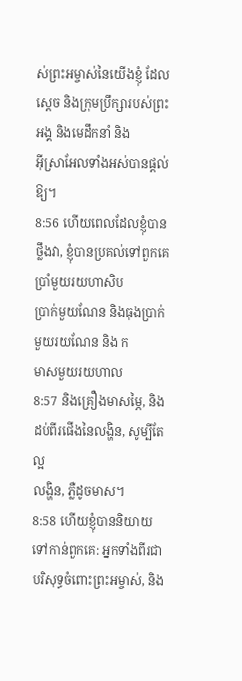ស់ព្រះអម្ចាស់នៃយើងខ្ញុំ ដែលស្ដេច និងក្រុមប្រឹក្សារបស់ព្រះអង្គ និងមេដឹកនាំ និង
អ៊ីស្រាអែលទាំងអស់បានផ្តល់ឱ្យ។
8:56 ហើយពេលដែលខ្ញុំបានថ្លឹងវា, ខ្ញុំបានប្រគល់ទៅពួកគេប្រាំមួយរយហាសិប
ប្រាក់មួយណែន និងធុងប្រាក់មួយរយណែន និង ក
មាសមួយរយហាល
8:57 និងគ្រឿងមាសម្ភៃ, និងដប់ពីរផើងនៃលង្ហិន, សូម្បីតែល្អ
លង្ហិន, ភ្លឺដូចមាស។
8:58 ហើយខ្ញុំបាននិយាយទៅកាន់ពួកគេ: អ្នកទាំងពីរជាបរិសុទ្ធចំពោះព្រះអម្ចាស់, និង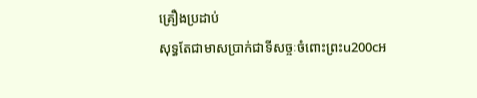គ្រឿងប្រដាប់
សុទ្ធតែជាមាសប្រាក់ជាទីសច្ចៈចំពោះព្រះu200cអ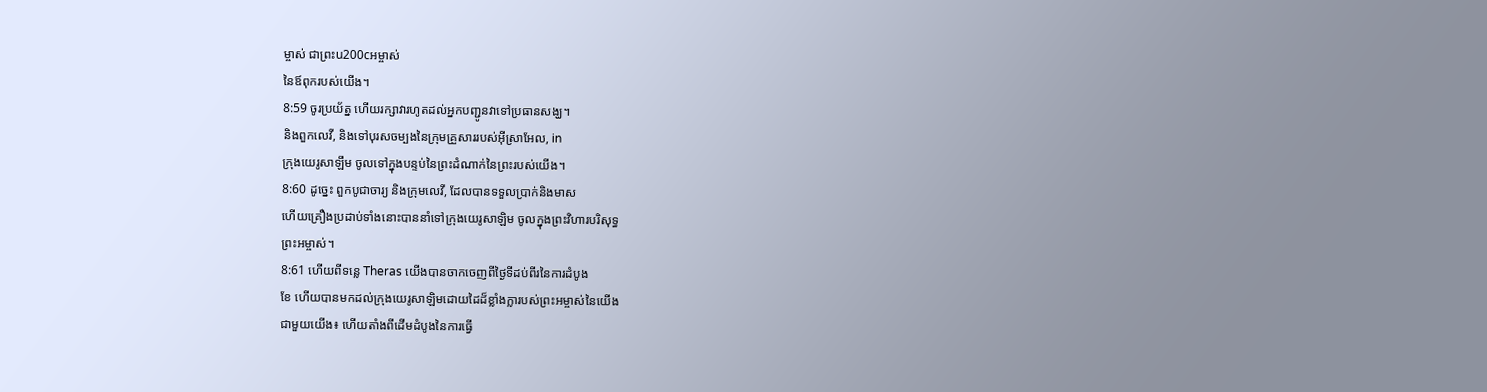ម្ចាស់ ជាព្រះu200cអម្ចាស់
នៃឪពុករបស់យើង។
8:59 ចូរប្រយ័ត្ន ហើយរក្សាវារហូតដល់អ្នកបញ្ជូនវាទៅប្រធានសង្ឃ។
និងពួកលេវី, និងទៅបុរសចម្បងនៃក្រុមគ្រួសាររបស់អ៊ីស្រាអែល, in
ក្រុងយេរូសាឡឹម ចូលទៅក្នុងបន្ទប់នៃព្រះដំណាក់នៃព្រះរបស់យើង។
8:60 ដូច្នេះ ពួកបូជាចារ្យ និងក្រុមលេវី, ដែលបានទទួលប្រាក់និងមាស
ហើយគ្រឿងប្រដាប់ទាំងនោះបាននាំទៅក្រុងយេរូសាឡិម ចូលក្នុងព្រះវិហារបរិសុទ្ធ
ព្រះអម្ចាស់។
8:61 ហើយពីទន្លេ Theras យើងបានចាកចេញពីថ្ងៃទីដប់ពីរនៃការដំបូង
ខែ ហើយបានមកដល់ក្រុងយេរូសាឡិមដោយដៃដ៏ខ្លាំងក្លារបស់ព្រះអម្ចាស់នៃយើង
ជាមួយយើង៖ ហើយតាំងពីដើមដំបូងនៃការធ្វើ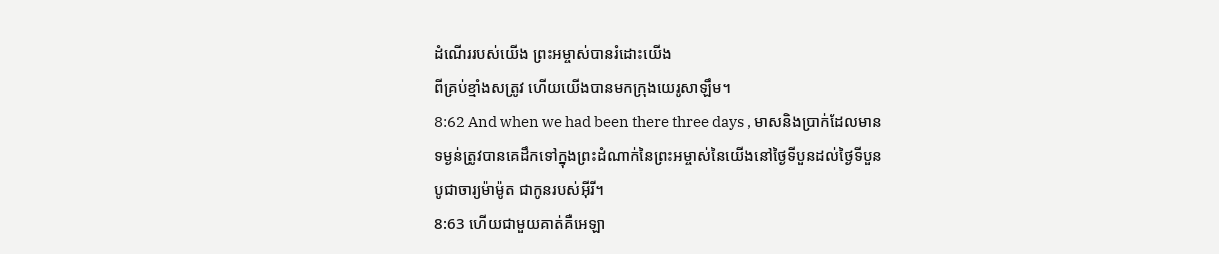ដំណើររបស់យើង ព្រះអម្ចាស់បានរំដោះយើង
ពីគ្រប់ខ្មាំងសត្រូវ ហើយយើងបានមកក្រុងយេរូសាឡឹម។
8:62 And when we had been there three days , មាសនិងប្រាក់ដែលមាន
ទម្ងន់ត្រូវបានគេដឹកទៅក្នុងព្រះដំណាក់នៃព្រះអម្ចាស់នៃយើងនៅថ្ងៃទីបួនដល់ថ្ងៃទីបួន
បូជាចារ្យម៉ាម៉ូត ជាកូនរបស់អ៊ីរី។
8:63 ហើយជាមួយគាត់គឺអេឡា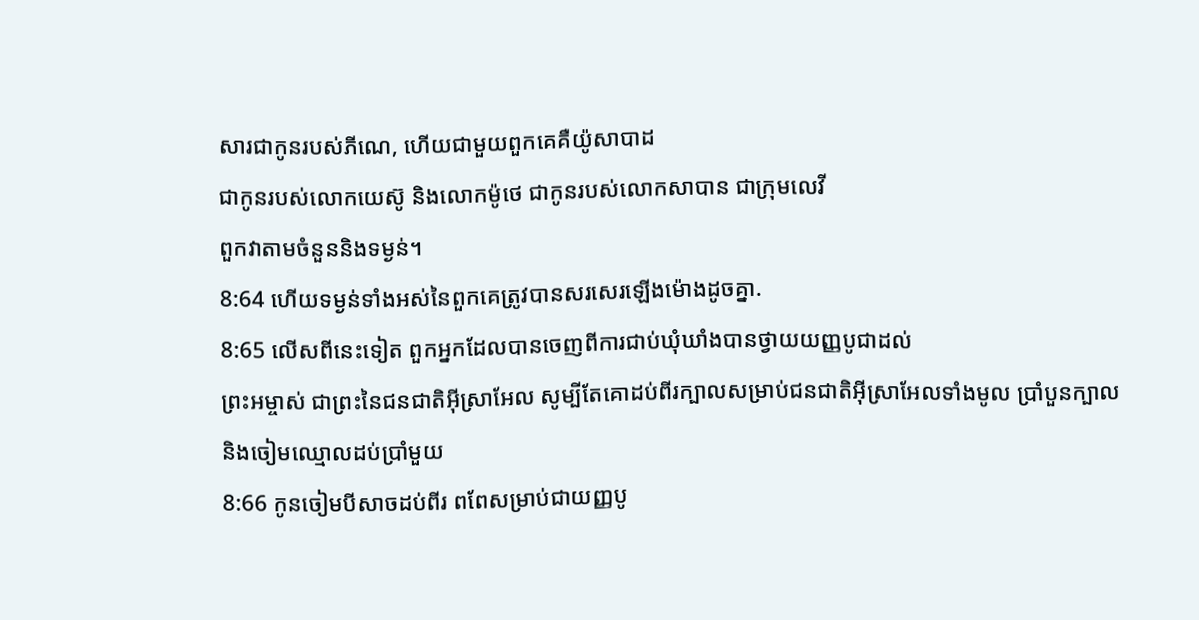សារជាកូនរបស់ភីណេ, ហើយជាមួយពួកគេគឺយ៉ូសាបាដ
ជាកូនរបស់លោកយេស៊ូ និងលោកម៉ូថេ ជាកូនរបស់លោកសាបាន ជាក្រុមលេវី
ពួកវាតាមចំនួននិងទម្ងន់។
8:64 ហើយទម្ងន់ទាំងអស់នៃពួកគេត្រូវបានសរសេរឡើងម៉ោងដូចគ្នា.
8:65 លើសពីនេះទៀត ពួកអ្នកដែលបានចេញពីការជាប់ឃុំឃាំងបានថ្វាយយញ្ញបូជាដល់
ព្រះអម្ចាស់ ជាព្រះនៃជនជាតិអ៊ីស្រាអែល សូម្បីតែគោដប់ពីរក្បាលសម្រាប់ជនជាតិអ៊ីស្រាអែលទាំងមូល ប្រាំបួនក្បាល
និងចៀមឈ្មោលដប់ប្រាំមួយ
8:66 កូនចៀមបីសាចដប់ពីរ ពពែសម្រាប់ជាយញ្ញបូ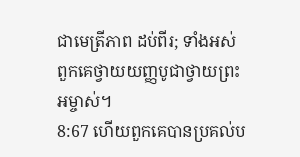ជាមេត្រីភាព ដប់ពីរ; ទាំងអស់
ពួកគេថ្វាយយញ្ញបូជាថ្វាយព្រះអម្ចាស់។
8:67 ហើយពួកគេបានប្រគល់ប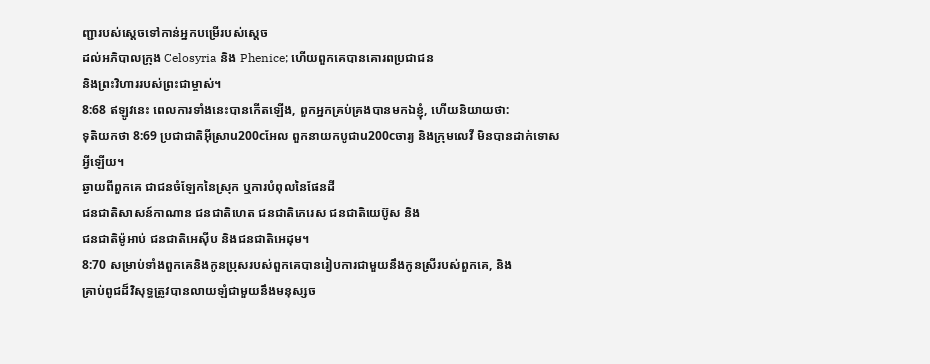ញ្ជារបស់ស្ដេចទៅកាន់អ្នកបម្រើរបស់ស្ដេច
ដល់អភិបាលក្រុង Celosyria និង Phenice; ហើយពួកគេបានគោរពប្រជាជន
និងព្រះវិហាររបស់ព្រះជាម្ចាស់។
8:68 ឥឡូវនេះ ពេលការទាំងនេះបានកើតឡើង, ពួកអ្នកគ្រប់គ្រងបានមកឯខ្ញុំ, ហើយនិយាយថា:
ទុតិយកថា 8:69 ប្រជាជាតិអ៊ីស្រាu200cអែល ពួកនាយកបូជាu200cចារ្យ និងក្រុមលេវី មិនបានដាក់ទោសអ្វីឡើយ។
ឆ្ងាយពីពួកគេ ជាជនចំឡែកនៃស្រុក ឬការបំពុលនៃផែនដី
ជនជាតិសាសន៍កាណាន ជនជាតិហេត ជនជាតិភេរេស ជនជាតិយេប៊ូស និង
ជនជាតិម៉ូអាប់ ជនជាតិអេស៊ីប និងជនជាតិអេដុម។
8:70 សម្រាប់ទាំងពួកគេនិងកូនប្រុសរបស់ពួកគេបានរៀបការជាមួយនឹងកូនស្រីរបស់ពួកគេ, និង
គ្រាប់ពូជដ៏វិសុទ្ធត្រូវបានលាយឡំជាមួយនឹងមនុស្សច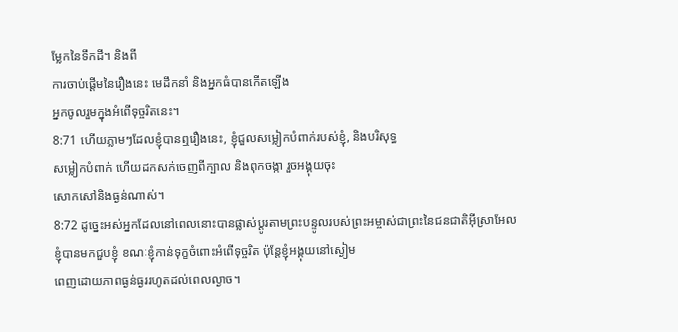ម្លែកនៃទឹកដី។ និងពី
ការចាប់ផ្ដើមនៃរឿងនេះ មេដឹកនាំ និងអ្នកធំបានកើតឡើង
អ្នកចូលរួមក្នុងអំពើទុច្ចរិតនេះ។
8:71 ហើយភ្លាមៗដែលខ្ញុំបានឮរឿងនេះ, ខ្ញុំជួលសម្លៀកបំពាក់របស់ខ្ញុំ, និងបរិសុទ្ធ
សម្លៀកបំពាក់ ហើយដកសក់ចេញពីក្បាល និងពុកចង្កា រួចអង្គុយចុះ
សោកសៅនិងធ្ងន់ណាស់។
8:72 ដូច្នេះអស់អ្នកដែលនៅពេលនោះបានផ្លាស់ប្តូរតាមព្រះបន្ទូលរបស់ព្រះអម្ចាស់ជាព្រះនៃជនជាតិអ៊ីស្រាអែល
ខ្ញុំបានមកជួបខ្ញុំ ខណៈខ្ញុំកាន់ទុក្ខចំពោះអំពើទុច្ចរិត ប៉ុន្តែខ្ញុំអង្គុយនៅស្ងៀម
ពេញដោយភាពធ្ងន់ធ្ងររហូតដល់ពេលល្ងាច។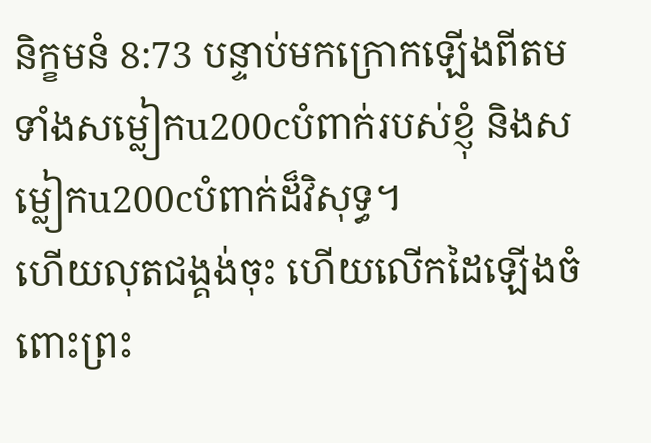និក្ខមនំ 8:73 បន្ទាប់មកក្រោកឡើងពីតមទាំងសម្លៀកu200cបំពាក់របស់ខ្ញុំ និងសម្លៀកu200cបំពាក់ដ៏វិសុទ្ធ។
ហើយលុតជង្គង់ចុះ ហើយលើកដៃឡើងចំពោះព្រះ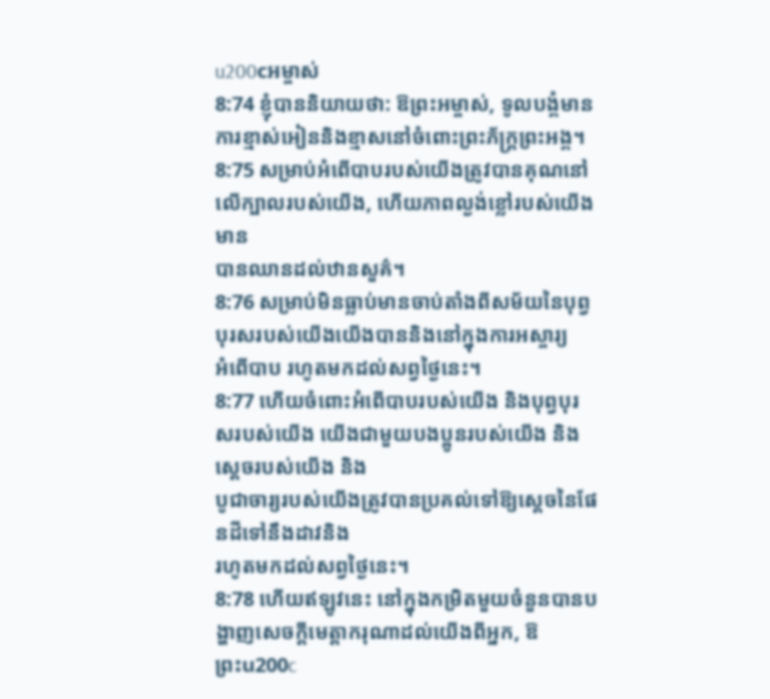u200cអម្ចាស់
8:74 ខ្ញុំបាននិយាយថា: ឱព្រះអម្ចាស់, ទូលបង្គំមានការខ្មាស់អៀននិងខ្មាសនៅចំពោះព្រះភ័ក្ត្រព្រះអង្គ។
8:75 សម្រាប់អំពើបាបរបស់យើងត្រូវបានគុណនៅលើក្បាលរបស់យើង, ហើយភាពល្ងង់ខ្លៅរបស់យើងមាន
បានឈានដល់ឋានសួគ៌។
8:76 សម្រាប់មិនធ្លាប់មានចាប់តាំងពីសម័យនៃបុព្វបុរសរបស់យើងយើងបាននិងនៅក្នុងការអស្ចារ្យ
អំពើបាប រហូតមកដល់សព្វថ្ងៃនេះ។
8:77 ហើយចំពោះអំពើបាបរបស់យើង និងបុព្វបុរសរបស់យើង យើងជាមួយបងប្អូនរបស់យើង និងស្ដេចរបស់យើង និង
បូជាចារ្យរបស់យើងត្រូវបានប្រគល់ទៅឱ្យស្ដេចនៃផែនដីទៅនឹងដាវនិង
រហូតមកដល់សព្វថ្ងៃនេះ។
8:78 ហើយឥឡូវនេះ នៅក្នុងកម្រិតមួយចំនួនបានបង្ហាញសេចក្ដីមេត្តាករុណាដល់យើងពីអ្នក, ឱ
ព្រះu200c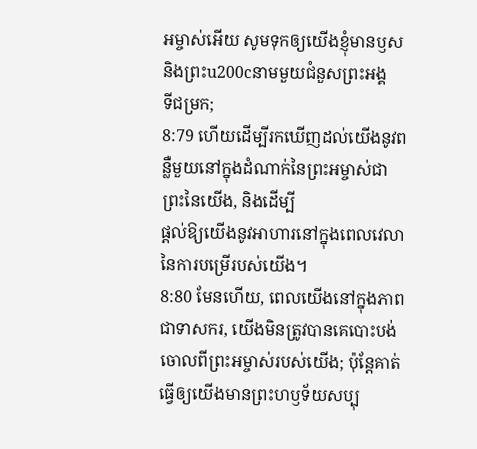អម្ចាស់អើយ សូមទុកឲ្យយើងខ្ញុំមានឫស និងព្រះu200cនាមមួយជំនួសព្រះអង្គ
ទីជម្រក;
8:79 ហើយដើម្បីរកឃើញដល់យើងនូវពន្លឺមួយនៅក្នុងដំណាក់នៃព្រះអម្ចាស់ជាព្រះនៃយើង, និងដើម្បី
ផ្តល់ឱ្យយើងនូវអាហារនៅក្នុងពេលវេលានៃការបម្រើរបស់យើង។
8:80 មែនហើយ, ពេលយើងនៅក្នុងភាពជាទាសករ, យើងមិនត្រូវបានគេបោះបង់ចោលពីព្រះអម្ចាស់របស់យើង; ប៉ុន្តែគាត់
ធ្វើឲ្យយើងមានព្រះហឫទ័យសប្បុ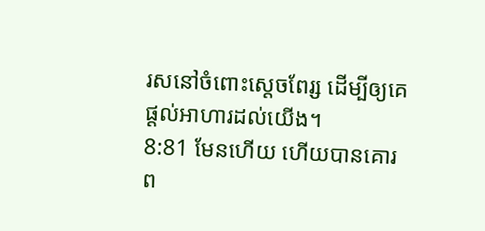រសនៅចំពោះស្ដេចពែរ្ស ដើម្បីឲ្យគេផ្ដល់អាហារដល់យើង។
8:81 មែនហើយ ហើយបានគោរព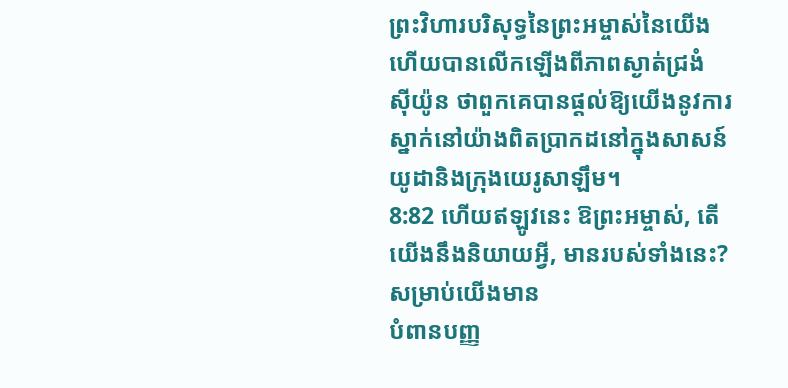ព្រះវិហារបរិសុទ្ធនៃព្រះអម្ចាស់នៃយើង ហើយបានលើកឡើងពីភាពស្ងាត់ជ្រងំ
ស៊ីយ៉ូន ថាពួកគេបានផ្តល់ឱ្យយើងនូវការស្នាក់នៅយ៉ាងពិតប្រាកដនៅក្នុងសាសន៍យូដានិងក្រុងយេរូសាឡឹម។
8:82 ហើយឥឡូវនេះ ឱព្រះអម្ចាស់, តើយើងនឹងនិយាយអ្វី, មានរបស់ទាំងនេះ? សម្រាប់យើងមាន
បំពានបញ្ញ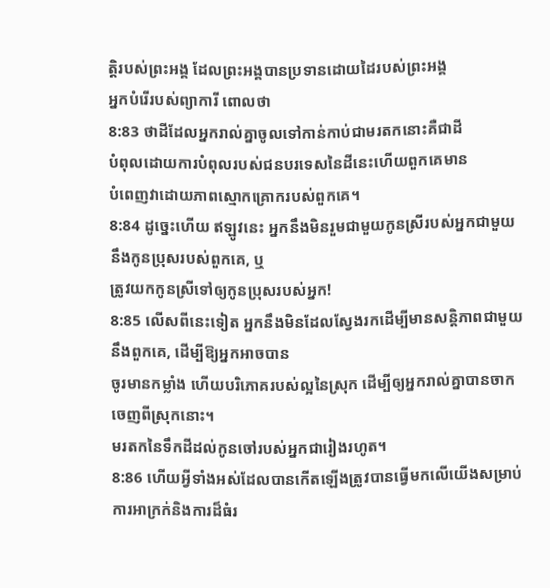ត្តិរបស់ព្រះអង្គ ដែលព្រះអង្គបានប្រទានដោយដៃរបស់ព្រះអង្គ
អ្នកបំរើរបស់ព្យាការី ពោលថា
8:83 ថាដីដែលអ្នករាល់គ្នាចូលទៅកាន់កាប់ជាមរតកនោះគឺជាដី
បំពុលដោយការបំពុលរបស់ជនបរទេសនៃដីនេះហើយពួកគេមាន
បំពេញវាដោយភាពស្មោកគ្រោករបស់ពួកគេ។
8:84 ដូច្នេះហើយ ឥឡូវនេះ អ្នកនឹងមិនរួមជាមួយកូនស្រីរបស់អ្នកជាមួយនឹងកូនប្រុសរបស់ពួកគេ, ឬ
ត្រូវយកកូនស្រីទៅឲ្យកូនប្រុសរបស់អ្នក!
8:85 លើសពីនេះទៀត អ្នកនឹងមិនដែលស្វែងរកដើម្បីមានសន្តិភាពជាមួយនឹងពួកគេ, ដើម្បីឱ្យអ្នកអាចបាន
ចូរមានកម្លាំង ហើយបរិភោគរបស់ល្អនៃស្រុក ដើម្បីឲ្យអ្នករាល់គ្នាបានចាកចេញពីស្រុកនោះ។
មរតកនៃទឹកដីដល់កូនចៅរបស់អ្នកជារៀងរហូត។
8:86 ហើយអ្វីទាំងអស់ដែលបានកើតឡើងត្រូវបានធ្វើមកលើយើងសម្រាប់ការអាក្រក់និងការដ៏ធំរ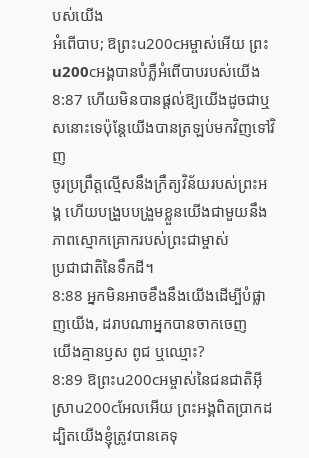បស់យើង
អំពើបាប; ឱព្រះu200cអម្ចាស់អើយ ព្រះu200cអង្គបានបំភ្លឺអំពើបាបរបស់យើង
8:87 ហើយមិនបានផ្ដល់ឱ្យយើងដូចជាឬសនោះទេប៉ុន្តែយើងបានត្រឡប់មកវិញទៅវិញ
ចូរប្រព្រឹត្តល្មើសនឹងក្រឹត្យវិន័យរបស់ព្រះអង្គ ហើយបង្រួបបង្រួមខ្លួនយើងជាមួយនឹងភាពស្មោកគ្រោករបស់ព្រះជាម្ចាស់
ប្រជាជាតិនៃទឹកដី។
8:88 អ្នកមិនអាចខឹងនឹងយើងដើម្បីបំផ្លាញយើង, ដរាបណាអ្នកបានចាកចេញ
យើងគ្មានឫស ពូជ ឬឈ្មោះ?
8:89 ឱព្រះu200cអម្ចាស់នៃជនជាតិអ៊ីស្រាu200cអែលអើយ ព្រះអង្គពិតប្រាកដ ដ្បិតយើងខ្ញុំត្រូវបានគេទុ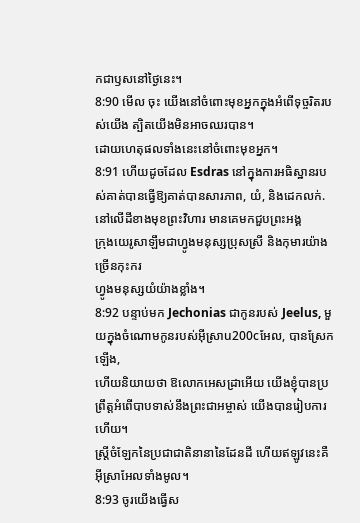កជាឫសនៅថ្ងៃនេះ។
8:90 មើល ចុះ យើងនៅចំពោះមុខអ្នកក្នុងអំពើទុច្ចរិតរបស់យើង ត្បិតយើងមិនអាចឈរបាន។
ដោយហេតុផលទាំងនេះនៅចំពោះមុខអ្នក។
8:91 ហើយដូចដែល Esdras នៅក្នុងការអធិស្ឋានរបស់គាត់បានធ្វើឱ្យគាត់បានសារភាព, យំ, និងដេកលក់.
នៅលើដីខាងមុខព្រះវិហារ មានគេមកជួបព្រះអង្គ
ក្រុងយេរូសាឡឹមជាហ្វូងមនុស្សប្រុសស្រី និងកុមារយ៉ាងច្រើនកុះករ
ហ្វូងមនុស្សយំយ៉ាងខ្លាំង។
8:92 បន្ទាប់មក Jechonias ជាកូនរបស់ Jeelus, មួយក្នុងចំណោមកូនរបស់អ៊ីស្រាu200cអែល, បានស្រែកឡើង,
ហើយនិយាយថា ឱលោកអេសដ្រាអើយ យើងខ្ញុំបានប្រព្រឹត្តអំពើបាបទាស់នឹងព្រះជាអម្ចាស់ យើងបានរៀបការហើយ។
ស្ត្រីចំឡែកនៃប្រជាជាតិនានានៃដែនដី ហើយឥឡូវនេះគឺអ៊ីស្រាអែលទាំងមូល។
8:93 ចូរយើងធ្វើស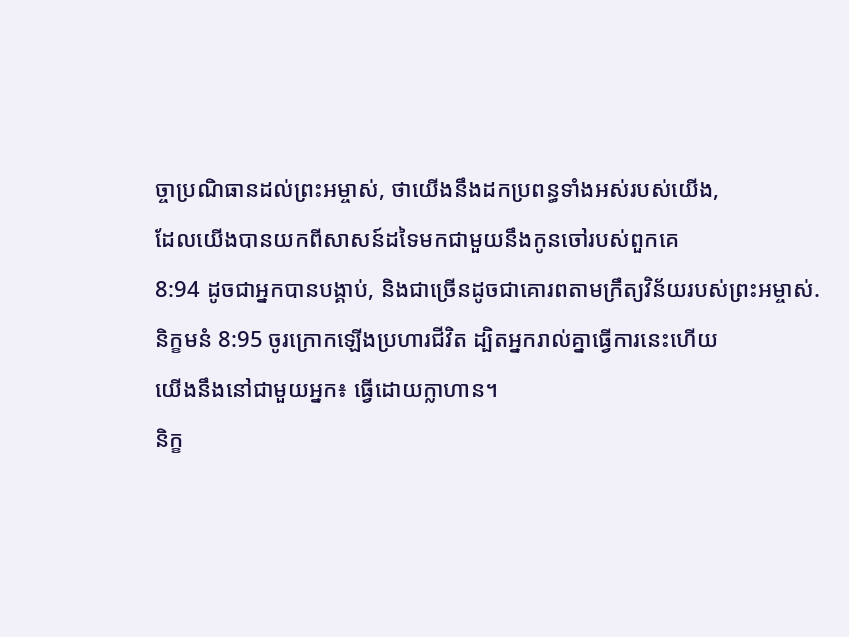ច្ចាប្រណិធានដល់ព្រះអម្ចាស់, ថាយើងនឹងដកប្រពន្ធទាំងអស់របស់យើង,
ដែលយើងបានយកពីសាសន៍ដទៃមកជាមួយនឹងកូនចៅរបស់ពួកគេ
8:94 ដូចជាអ្នកបានបង្គាប់, និងជាច្រើនដូចជាគោរពតាមក្រឹត្យវិន័យរបស់ព្រះអម្ចាស់.
និក្ខមនំ 8:95 ចូរក្រោកឡើងប្រហារជីវិត ដ្បិតអ្នករាល់គ្នាធ្វើការនេះហើយ
យើងនឹងនៅជាមួយអ្នក៖ ធ្វើដោយក្លាហាន។
និក្ខ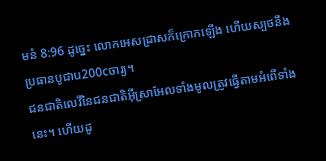មនំ 8:96 ដូច្នេះ លោកអេសដ្រាសក៏ក្រោកឡើង ហើយស្បថនឹងប្រធានបូជាu200cចារ្យ។
ជនជាតិលេវីនៃជនជាតិអ៊ីស្រាអែលទាំងមូលត្រូវធ្វើតាមអំពើទាំងនេះ។ ហើយដូ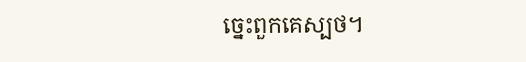ច្នេះពួកគេស្បថ។